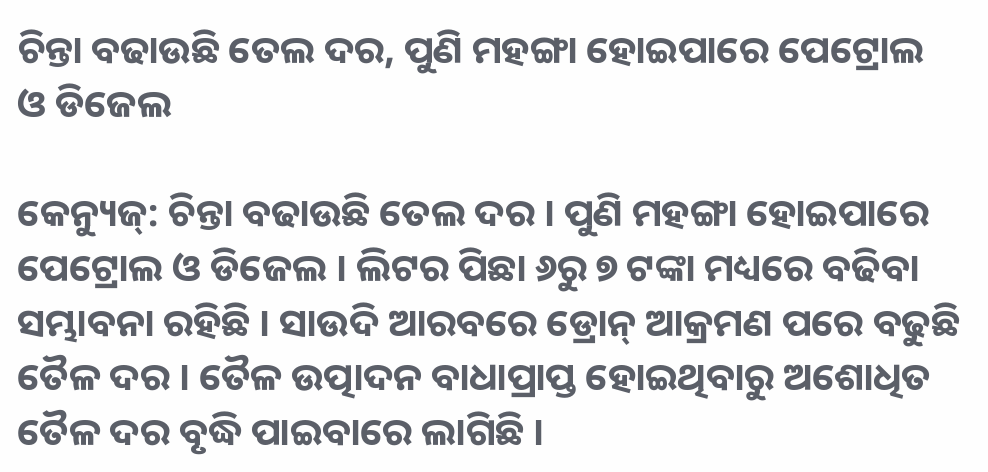ଚିନ୍ତା ବଢାଉଛି ତେଲ ଦର, ପୁଣି ମହଙ୍ଗା ହୋଇପାରେ ପେଟ୍ରୋଲ ଓ ଡିଜେଲ

କେନ୍ୟୁଜ୍: ଚିନ୍ତା ବଢାଉଛି ତେଲ ଦର । ପୁଣି ମହଙ୍ଗା ହୋଇପାରେ ପେଟ୍ରୋଲ ଓ ଡିଜେଲ । ଲିଟର ପିଛା ୬ରୁ ୭ ଟଙ୍କା ମଧ୍ୟରେ ବଢିବା ସମ୍ଭାବନା ରହିଛି । ସାଉଦି ଆରବରେ ଡ୍ରୋନ୍‌ ଆକ୍ରମଣ ପରେ ବଢୁଛି ତୈଳ ଦର । ତୈଳ ଉତ୍ପାଦନ ବାଧାପ୍ରାପ୍ତ ହୋଇଥିବାରୁ ଅଶୋଧିତ ତୈଳ ଦର ବୃଦ୍ଧି ପାଇବାରେ ଲାଗିଛି ।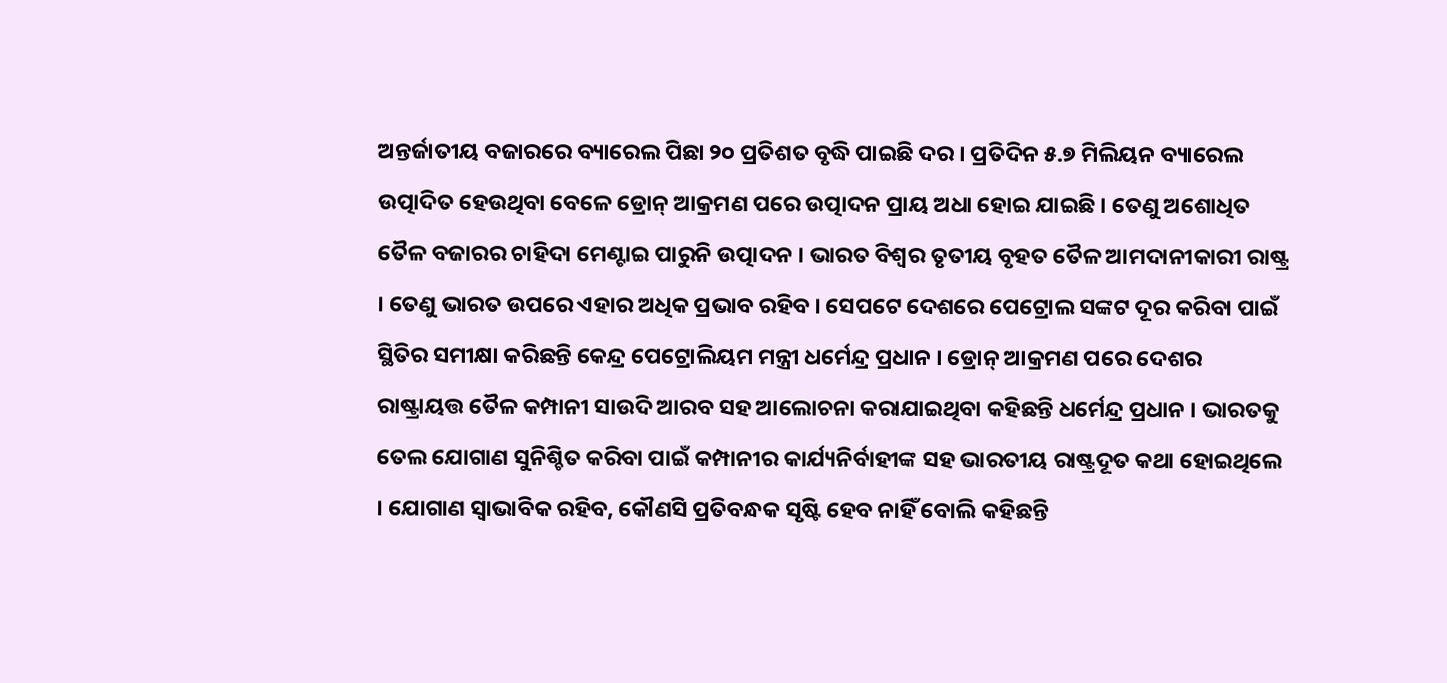ଅନ୍ତର୍ଜାତୀୟ ବଜାରରେ ବ୍ୟାରେଲ ପିଛା ୨୦ ପ୍ରତିଶତ ବୃଦ୍ଧି ପାଇଛି ଦର । ପ୍ରତିଦିନ ୫.୭ ମିଲିୟନ ବ୍ୟାରେଲ ଉତ୍ପାଦିତ ହେଉଥିବା ବେଳେ ଡ୍ରୋନ୍‌ ଆକ୍ରମଣ ପରେ ଉତ୍ପାଦନ ପ୍ରାୟ ଅଧା ହୋଇ ଯାଇଛି । ତେଣୁ ଅଶୋଧିତ ତୈଳ ବଜାରର ଚାହିଦା ମେଣ୍ଟାଇ ପାରୁନି ଉତ୍ପାଦନ । ଭାରତ ବିଶ୍ୱର ତୃତୀୟ ବୃହତ ତୈଳ ଆମଦାନୀକାରୀ ରାଷ୍ଟ୍ର । ତେଣୁ ଭାରତ ଉପରେ ଏହାର ଅଧିକ ପ୍ରଭାବ ରହିବ । ସେପଟେ ଦେଶରେ ପେଟ୍ରୋଲ ସଙ୍କଟ ଦୂର କରିବା ପାଇଁ ସ୍ଥିତିର ସମୀକ୍ଷା କରିଛନ୍ତି କେନ୍ଦ୍ର ପେଟ୍ରୋଲିୟମ ମନ୍ତ୍ରୀ ଧର୍ମେନ୍ଦ୍ର ପ୍ରଧାନ । ଡ୍ରୋନ୍‌ ଆକ୍ରମଣ ପରେ ଦେଶର ରାଷ୍ଟ୍ରାୟତ୍ତ ତୈଳ କମ୍ପାନୀ ସାଉଦି ଆରବ ସହ ଆଲୋଚନା କରାଯାଇଥିବା କହିଛନ୍ତି ଧର୍ମେନ୍ଦ୍ର ପ୍ରଧାନ । ଭାରତକୁ ତେଲ ଯୋଗାଣ ସୁନିଶ୍ଚିତ କରିବା ପାଇଁ କମ୍ପାନୀର କାର୍ଯ୍ୟନିର୍ବାହୀଙ୍କ ସହ ଭାରତୀୟ ରାଷ୍ଟ୍ରଦୂତ କଥା ହୋଇଥିଲେ । ଯୋଗାଣ ସ୍ୱାଭାବିକ ରହିବ, କୌଣସି ପ୍ରତିବନ୍ଧକ ସୃଷ୍ଟି ହେବ ନାହିଁ ବୋଲି କହିଛନ୍ତି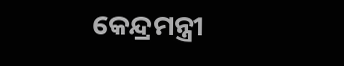କେନ୍ଦ୍ରମନ୍ତ୍ରୀ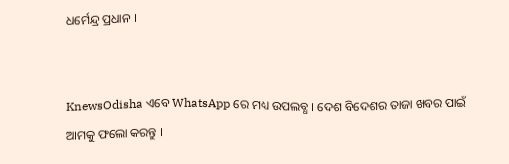ଧର୍ମେନ୍ଦ୍ର ପ୍ରଧାନ ।


KnewsOdisha ଏବେ WhatsApp ରେ ମଧ୍ୟ ଉପଲବ୍ଧ । ଦେଶ ବିଦେଶର ତାଜା ଖବର ପାଇଁ ଆମକୁ ଫଲୋ କରନ୍ତୁ ।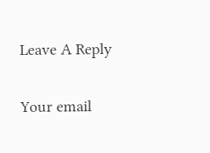Leave A Reply

Your email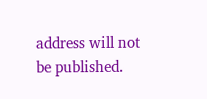address will not be published.